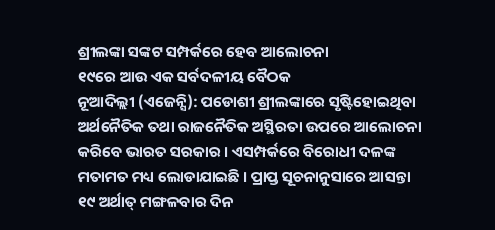ଶ୍ରୀଲଙ୍କା ସଙ୍କଟ ସମ୍ପର୍କରେ ହେବ ଆଲୋଚନା
୧୯ରେ ଆଉ ଏକ ସର୍ବଦଳୀୟ ବୈଠକ
ନୂଆଦିଲ୍ଲୀ (ଏଜେନ୍ସି): ପଡୋଶୀ ଶ୍ରୀଲଙ୍କାରେ ସୃଷ୍ଟିହୋଇଥିବା ଅର୍ଥନୈତିକ ତଥା ରାଜନୈତିକ ଅସ୍ଥିରତା ଉପରେ ଆଲୋଚନା କରିବେ ଭାରତ ସରକାର । ଏସମ୍ପର୍କରେ ବିରୋଧୀ ଦଳଙ୍କ ମତାମତ ମଧ୍ୟ ଲୋଡାଯାଇଛି । ପ୍ରାପ୍ତ ସୂଚନାନୁସାରେ ଆସନ୍ତା ୧୯ ଅର୍ଥାତ୍ ମଙ୍ଗଳବାର ଦିନ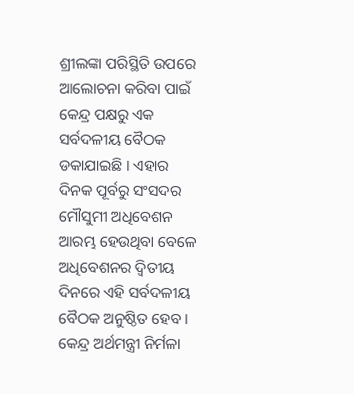ଶ୍ରୀଲଙ୍କା ପରିସ୍ଥିତି ଉପରେ ଆଲୋଚନା କରିବା ପାଇଁ କେନ୍ଦ୍ର ପକ୍ଷରୁ ଏକ ସର୍ବଦଳୀୟ ବୈଠକ ଡକାଯାଇଛି । ଏହାର ଦିନକ ପୂର୍ବରୁ ସଂସଦର ମୌସୁମୀ ଅଧିବେଶନ ଆରମ୍ଭ ହେଉଥିବା ବେଳେ ଅଧିବେଶନର ଦ୍ୱିତୀୟ ଦିନରେ ଏହି ସର୍ବଦଳୀୟ ବୈଠକ ଅନୁଷ୍ଠିତ ହେବ । କେନ୍ଦ୍ର ଅର୍ଥମନ୍ତ୍ରୀ ନିର୍ମଳା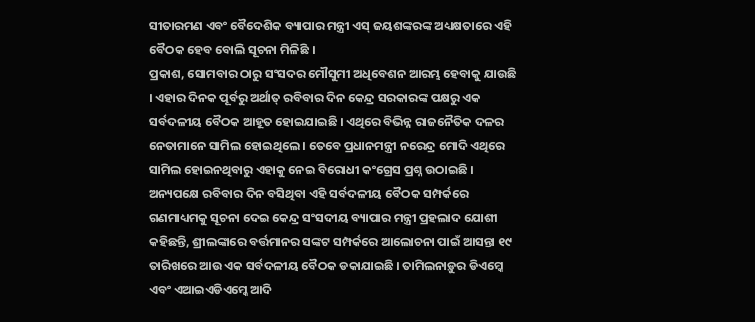ସୀତାରମଣ ଏବଂ ବୈଦେଶିକ ବ୍ୟାପାର ମନ୍ତ୍ରୀ ଏସ୍ ଜୟଶଙ୍କରଙ୍କ ଅଧ୍ୟକ୍ଷତାରେ ଏହି ବୈଠକ ହେବ ବୋଲି ସୂଚନା ମିଳିଛି ।
ପ୍ରକାଶ, ସୋମବାର ଠାରୁ ସଂସଦର ମୌସୁମୀ ଅଧିବେଶନ ଆରମ୍ଭ ହେବାକୁ ଯାଉଛି । ଏହାର ଦିନକ ପୂର୍ବରୁ ଅର୍ଥାତ୍ ରବିବାର ଦିନ କେନ୍ଦ୍ର ସରକାରଙ୍କ ପକ୍ଷରୁ ଏକ ସର୍ବଦଳୀୟ ବୈଠକ ଆହୂତ ହୋଇଯାଇଛି । ଏଥିରେ ବିଭିନ୍ନ ରାଜନୈତିକ ଦଳର ନେତାମାନେ ସାମିଲ ହୋଇଥିଲେ । ତେବେ ପ୍ରଧାନମନ୍ତ୍ରୀ ନରେନ୍ଦ୍ର ମୋଦି ଏଥିରେ ସାମିଲ ହୋଇନଥିବାରୁ ଏହାକୁ ନେଇ ବିରୋଧୀ କଂଗ୍ରେସ ପ୍ରଶ୍ନ ଉଠାଇଛି । ଅନ୍ୟପକ୍ଷେ ରବିବାର ଦିନ ବସିଥିବା ଏହି ସର୍ବଦଳୀୟ ବୈଠକ ସମ୍ପର୍କରେ ଗଣମାଧ୍ୟମକୁ ସୂଚନା ଦେଇ କେନ୍ଦ୍ର ସଂସଦୀୟ ବ୍ୟାପାର ମନ୍ତ୍ରୀ ପ୍ରହଲାଦ ଯୋଶୀ କହିଛନ୍ତି, ଶ୍ରୀଲଙ୍କାରେ ବର୍ତ୍ତମାନର ସଙ୍କଟ ସମ୍ପର୍କରେ ଆଲୋଚନା ପାଇଁ ଆସନ୍ତା ୧୯ ତାରିଖରେ ଆଉ ଏକ ସର୍ବଦଳୀୟ ବୈଠକ ଡକାଯାଇଛି । ତାମିଲନାଡ଼ୁର ଡିଏମ୍କେ ଏବଂ ଏଆଇଏଡିଏମ୍କେ ଆଦି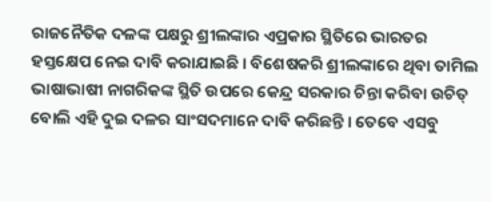ରାଜନୈତିକ ଦଳଙ୍କ ପକ୍ଷରୁ ଶ୍ରୀଲଙ୍କାର ଏପ୍ରକାର ସ୍ଥିତିରେ ଭାରତର ହସ୍ତକ୍ଷେପ ନେଇ ଦାବି କରାଯାଇଛି । ବିଶେଷକରି ଶ୍ରୀଲଙ୍କାରେ ଥିବା ତାମିଲ ଭାଷାଭାଷୀ ନାଗରିକଙ୍କ ସ୍ଥିତି ଉପରେ କେନ୍ଦ୍ର ସରକାର ଚିନ୍ତା କରିବା ଉଚିତ୍ ବୋଲି ଏହି ଦୁଇ ଦଳର ସାଂସଦମାନେ ଦାବି କରିଛନ୍ତି । ତେବେ ଏସବୁ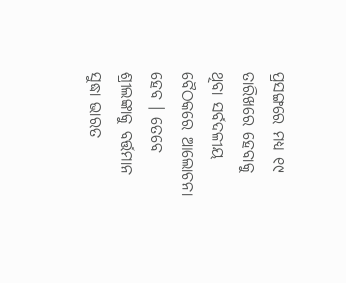ପ୍ରସଙ୍ଗରେ ମଧ୍ୟ ୧୯ ତାରିଖରେ ହେବାକୁ ଥିବା ସର୍ବଦଳୀୟ ବୈଠକରେ ଆଲୋଚନା ହେବ । ତେବେ ଶ୍ରୀଲଙ୍କାକୁ ବର୍ତ୍ତମାନ ସୁଦ୍ଧା ଭାରତ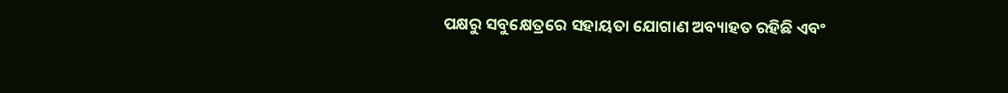ପକ୍ଷରୁ ସବୁକ୍ଷେତ୍ରରେ ସହାୟତା ଯୋଗାଣ ଅବ୍ୟାହତ ରହିଛି ଏବଂ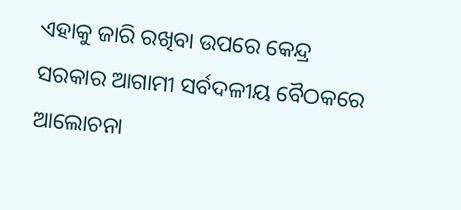ଏହାକୁ ଜାରି ରଖିବା ଉପରେ କେନ୍ଦ୍ର ସରକାର ଆଗାମୀ ସର୍ବଦଳୀୟ ବୈଠକରେ ଆଲୋଚନା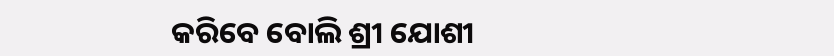କରିବେ ବୋଲି ଶ୍ରୀ ଯୋଶୀ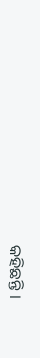କହିଛନ୍ତି ।